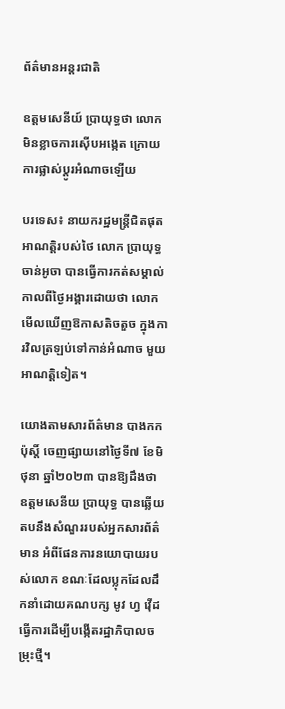ព័ត៌មានអន្តរជាតិ

ឧត្តមសេនីយ៍ ប្រាយុទ្ធថា លោកមិនខ្លាចការស៊ើបអង្កេត ក្រោយការផ្លាស់ប្តូរអំណាចឡើយ

បរទេស៖ នាយករដ្ឋមន្ត្រីជិតផុតអាណត្តិរបស់ថៃ លោក បា្រយុទ្ធ ចាន់អូចា បានធ្វើការកត់សម្គាល់ កាលពីថ្ងៃអង្គារដោយថា លោកមើលឃើញឱកាសតិចតួច ក្នុងការវិលត្រឡប់ទៅកាន់អំណាច មួយអាណត្តិទៀត។

យោងតាមសារព័ត៌មាន បាងកក ប៉ុស្តិ៍ ចេញផ្សាយនៅថ្ងៃទី៧ ខែមិថុនា ឆ្នាំ២០២៣ បានឱ្យដឹងថា ឧត្តមសេនីយ ប្រាយុទ្ធ បានឆ្លើយតបនឹងសំណួររបស់អ្នកសារព័ត៌មាន អំពីផែនការនយោបាយរបស់លោក ខណៈដែលប្លុកដែលដឹកនាំដោយគណបក្ស មូវ ហ្វ វ៉ើដ ធ្វើការដើម្បីបង្កើតរដ្ឋាភិបាលចម្រុះថ្មី។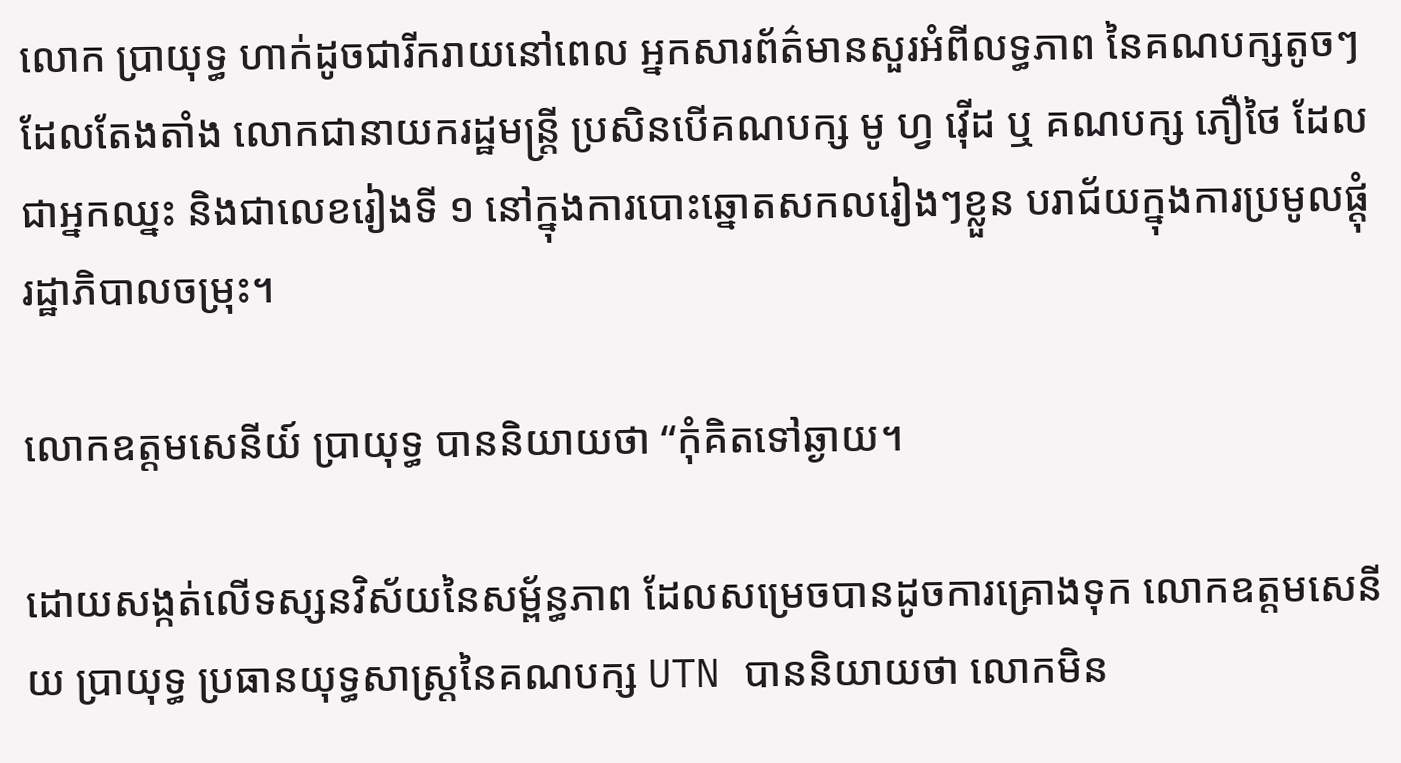លោក ប្រាយុទ្ធ ហាក់ដូចជារីករាយនៅពេល អ្នកសារព័ត៌មានសួរអំពីលទ្ធភាព នៃគណបក្សតូចៗដែលតែងតាំង លោកជានាយករដ្ឋមន្ត្រី ប្រសិនបើគណបក្ស មូ ហ្វ វ៉ើដ ឬ គណបក្ស ភឿថៃ ដែលជាអ្នកឈ្នះ និងជាលេខរៀងទី ១ នៅក្នុងការបោះឆ្នោតសកលរៀងៗខ្លួន បរាជ័យក្នុងការប្រមូលផ្តុំរដ្ឋាភិបាលចម្រុះ។

លោកឧត្តមសេនីយ៍ ប្រាយុទ្ធ បាននិយាយថា “កុំគិតទៅឆ្ងាយ។

ដោយសង្កត់លើទស្សនវិស័យនៃសម្ព័ន្ធភាព ដែលសម្រេចបានដូចការគ្រោងទុក លោកឧត្តមសេនីយ ប្រាយុទ្ធ ប្រធានយុទ្ធសាស្ត្រនៃគណបក្ស UTN បាននិយាយថា លោកមិន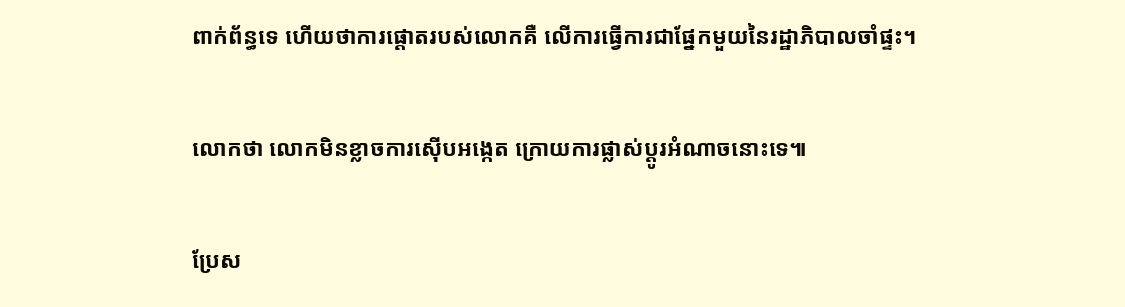ពាក់ព័ន្ធទេ ហើយថាការផ្តោតរបស់លោកគឺ លើការធ្វើការជាផ្នែកមួយនៃរដ្ឋាភិបាលចាំផ្ទះ។

លោកថា លោកមិនខ្លាចការស៊ើបអង្កេត ក្រោយការផ្លាស់ប្តូរអំណាចនោះទេ៕

ប្រែស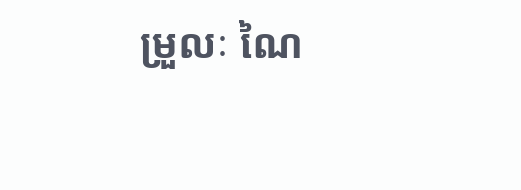ម្រួលៈ ណៃ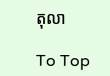តុលា

To Top